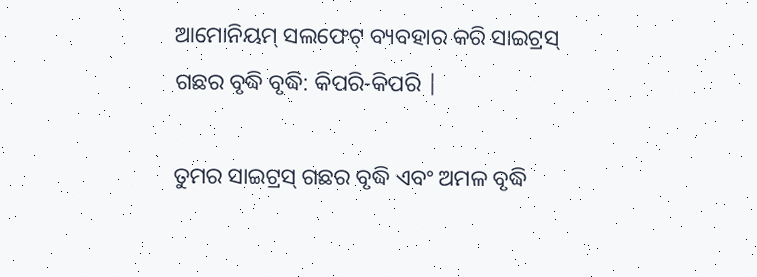ଆମୋନିୟମ୍ ସଲଫେଟ୍ ବ୍ୟବହାର କରି ସାଇଟ୍ରସ୍ ଗଛର ବୃଦ୍ଧି ବୃଦ୍ଧି: କିପରି-କିପରି |

ତୁମର ସାଇଟ୍ରସ୍ ଗଛର ବୃଦ୍ଧି ଏବଂ ଅମଳ ବୃଦ୍ଧି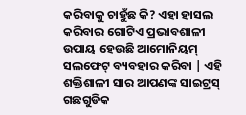କରିବାକୁ ଚାହୁଁଛ କି? ଏହା ହାସଲ କରିବାର ଗୋଟିଏ ପ୍ରଭାବଶାଳୀ ଉପାୟ ହେଉଛି ଆମୋନିୟମ୍ ସଲଫେଟ୍ ବ୍ୟବହାର କରିବା | ଏହି ଶକ୍ତିଶାଳୀ ସାର ଆପଣଙ୍କ ସାଇଟ୍ରସ୍ ଗଛଗୁଡିକ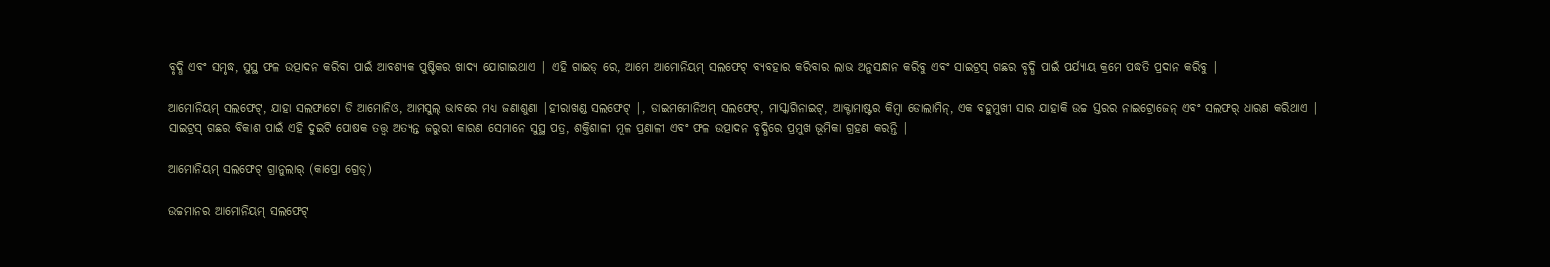ବୃଦ୍ଧି ଏବଂ ସମୃଦ୍ଧ, ସୁସ୍ଥ ଫଳ ଉତ୍ପାଦନ କରିବା ପାଇଁ ଆବଶ୍ୟକ ପୁଷ୍ଟିକର ଖାଦ୍ୟ ଯୋଗାଇଥାଏ | ଏହି ଗାଇଡ୍ ରେ, ଆମେ ଆମୋନିୟମ୍ ସଲଫେଟ୍ ବ୍ୟବହାର କରିବାର ଲାଭ ଅନୁସନ୍ଧାନ କରିବୁ ଏବଂ ସାଇଟ୍ରସ୍ ଗଛର ବୃଦ୍ଧି ପାଇଁ ପର୍ଯ୍ୟାୟ କ୍ରମେ ପଦ୍ଧତି ପ୍ରଦାନ କରିବୁ |

ଆମୋନିୟମ୍ ସଲଫେଟ୍, ଯାହା ସଲଫାଟୋ ଡି ଆମୋନିଓ, ଆମସୁଲ୍ ଭାବରେ ମଧ୍ୟ ଜଣାଶୁଣା |ହୀରାଖଣ୍ଡ ସଲଫେଟ୍ |, ଡାଇମମୋନିଅମ୍ ସଲଫେଟ୍, ମାସ୍କାଗିନାଇଟ୍, ଆକ୍ଟାମାଷ୍ଟର କିମ୍ବା ଡୋଲାମିନ୍, ଏକ ବହୁମୁଖୀ ସାର ଯାହାକି ଉଚ୍ଚ ସ୍ତରର ନାଇଟ୍ରୋଜେନ୍ ଏବଂ ସଲଫର୍ ଧାରଣ କରିଥାଏ | ସାଇଟ୍ରସ୍ ଗଛର ବିକାଶ ପାଇଁ ଏହି ଦୁଇଟି ପୋଷକ ତତ୍ତ୍ୱ ଅତ୍ୟନ୍ତ ଜରୁରୀ କାରଣ ସେମାନେ ସୁସ୍ଥ ପତ୍ର, ଶକ୍ତିଶାଳୀ ମୂଳ ପ୍ରଣାଳୀ ଏବଂ ଫଳ ଉତ୍ପାଦନ ବୃଦ୍ଧିରେ ପ୍ରମୁଖ ଭୂମିକା ଗ୍ରହଣ କରନ୍ତି |

ଆମୋନିୟମ୍ ସଲଫେଟ୍ ଗ୍ରାନୁଲାର୍ (କାପ୍ରୋ ଗ୍ରେଡ୍)

ଉଚ୍ଚମାନର ଆମୋନିୟମ୍ ସଲଫେଟ୍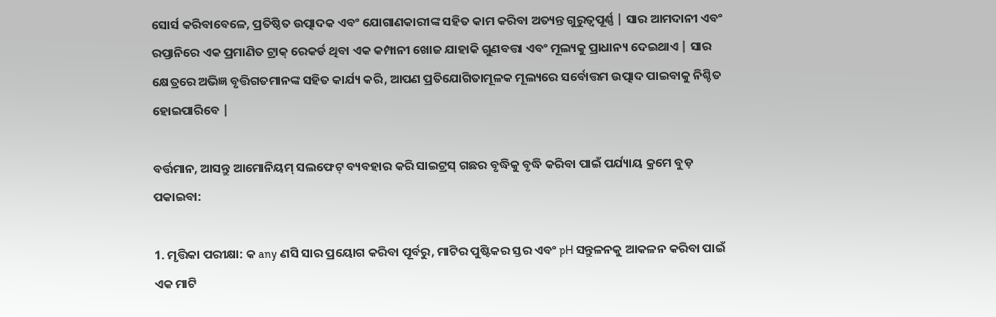ସୋର୍ସ କରିବାବେଳେ, ପ୍ରତିଷ୍ଠିତ ଉତ୍ପାଦକ ଏବଂ ଯୋଗାଣକାରୀଙ୍କ ସହିତ କାମ କରିବା ଅତ୍ୟନ୍ତ ଗୁରୁତ୍ୱପୂର୍ଣ୍ଣ | ସାର ଆମଦାନୀ ଏବଂ ରପ୍ତାନିରେ ଏକ ପ୍ରମାଣିତ ଟ୍ରାକ୍ ରେକର୍ଡ ଥିବା ଏକ କମ୍ପାନୀ ଖୋଜ ଯାହାକି ଗୁଣବତ୍ତା ଏବଂ ମୂଲ୍ୟକୁ ପ୍ରାଧାନ୍ୟ ଦେଇଥାଏ | ସାର କ୍ଷେତ୍ରରେ ଅଭିଜ୍ଞ ବୃତ୍ତିଗତମାନଙ୍କ ସହିତ କାର୍ଯ୍ୟ କରି, ଆପଣ ପ୍ରତିଯୋଗିତାମୂଳକ ମୂଲ୍ୟରେ ସର୍ବୋତ୍ତମ ଉତ୍ପାଦ ପାଇବାକୁ ନିଶ୍ଚିତ ହୋଇପାରିବେ |

ବର୍ତ୍ତମାନ, ଆସନ୍ତୁ ଆମୋନିୟମ୍ ସଲଫେଟ୍ ବ୍ୟବହାର କରି ସାଇଟ୍ରସ୍ ଗଛର ବୃଦ୍ଧିକୁ ବୃଦ୍ଧି କରିବା ପାଇଁ ପର୍ଯ୍ୟାୟ କ୍ରମେ ବୁଡ଼ ପକାଇବା:

1. ମୃତ୍ତିକା ପରୀକ୍ଷା: କ any ଣସି ସାର ପ୍ରୟୋଗ କରିବା ପୂର୍ବରୁ, ମାଟିର ପୁଷ୍ଟିକର ସ୍ତର ଏବଂ pH ସନ୍ତୁଳନକୁ ଆକଳନ କରିବା ପାଇଁ ଏକ ମାଟି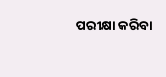ପରୀକ୍ଷା କରିବା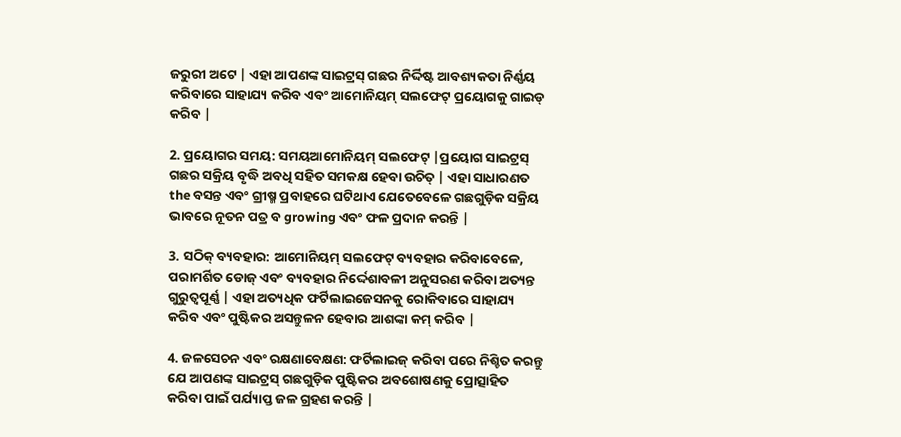ଜରୁରୀ ଅଟେ | ଏହା ଆପଣଙ୍କ ସାଇଟ୍ରସ୍ ଗଛର ନିର୍ଦ୍ଦିଷ୍ଟ ଆବଶ୍ୟକତା ନିର୍ଣ୍ଣୟ କରିବାରେ ସାହାଯ୍ୟ କରିବ ଏବଂ ଆମୋନିୟମ୍ ସଲଫେଟ୍ ପ୍ରୟୋଗକୁ ଗାଇଡ୍ କରିବ |

2. ପ୍ରୟୋଗର ସମୟ: ସମୟଆମୋନିୟମ୍ ସଲଫେଟ୍ |ପ୍ରୟୋଗ ସାଇଟ୍ରସ୍ ଗଛର ସକ୍ରିୟ ବୃଦ୍ଧି ଅବଧି ସହିତ ସମକକ୍ଷ ହେବା ଉଚିତ୍ | ଏହା ସାଧାରଣତ the ବସନ୍ତ ଏବଂ ଗ୍ରୀଷ୍ମ ପ୍ରବାହରେ ଘଟିଥାଏ ଯେତେବେଳେ ଗଛଗୁଡ଼ିକ ସକ୍ରିୟ ଭାବରେ ନୂତନ ପତ୍ର ବ growing ଏବଂ ଫଳ ପ୍ରଦାନ କରନ୍ତି |

3. ସଠିକ୍ ବ୍ୟବହାର: ଆମୋନିୟମ୍ ସଲଫେଟ୍ ବ୍ୟବହାର କରିବାବେଳେ, ପରାମର୍ଶିତ ଡୋଜ୍ ଏବଂ ବ୍ୟବହାର ନିର୍ଦ୍ଦେଶାବଳୀ ଅନୁସରଣ କରିବା ଅତ୍ୟନ୍ତ ଗୁରୁତ୍ୱପୂର୍ଣ୍ଣ | ଏହା ଅତ୍ୟଧିକ ଫର୍ଟିଲାଇଜେସନକୁ ରୋକିବାରେ ସାହାଯ୍ୟ କରିବ ଏବଂ ପୁଷ୍ଟିକର ଅସନ୍ତୁଳନ ହେବାର ଆଶଙ୍କା କମ୍ କରିବ |

4. ଜଳସେଚନ ଏବଂ ରକ୍ଷଣାବେକ୍ଷଣ: ଫର୍ଟିଲାଇଜ୍ କରିବା ପରେ ନିଶ୍ଚିତ କରନ୍ତୁ ଯେ ଆପଣଙ୍କ ସାଇଟ୍ରସ୍ ଗଛଗୁଡ଼ିକ ପୁଷ୍ଟିକର ଅବଶୋଷଣକୁ ପ୍ରୋତ୍ସାହିତ କରିବା ପାଇଁ ପର୍ଯ୍ୟାପ୍ତ ଜଳ ଗ୍ରହଣ କରନ୍ତି |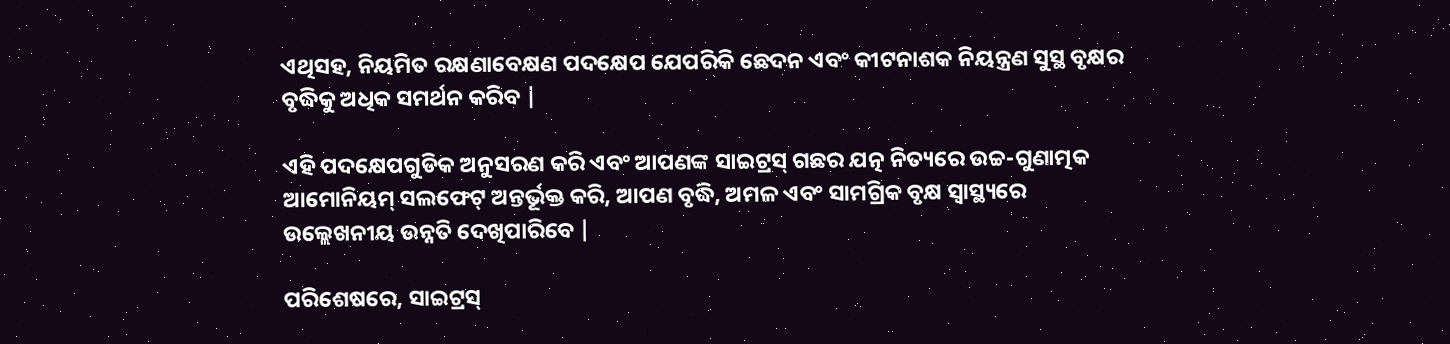ଏଥିସହ, ନିୟମିତ ରକ୍ଷଣାବେକ୍ଷଣ ପଦକ୍ଷେପ ଯେପରିକି ଛେଦନ ଏବଂ କୀଟନାଶକ ନିୟନ୍ତ୍ରଣ ସୁସ୍ଥ ବୃକ୍ଷର ବୃଦ୍ଧିକୁ ଅଧିକ ସମର୍ଥନ କରିବ |

ଏହି ପଦକ୍ଷେପଗୁଡିକ ଅନୁସରଣ କରି ଏବଂ ଆପଣଙ୍କ ସାଇଟ୍ରସ୍ ଗଛର ଯତ୍ନ ନିତ୍ୟରେ ଉଚ୍ଚ-ଗୁଣାତ୍ମକ ଆମୋନିୟମ୍ ସଲଫେଟ୍ ଅନ୍ତର୍ଭୂକ୍ତ କରି, ଆପଣ ବୃଦ୍ଧି, ଅମଳ ଏବଂ ସାମଗ୍ରିକ ବୃକ୍ଷ ସ୍ୱାସ୍ଥ୍ୟରେ ଉଲ୍ଲେଖନୀୟ ଉନ୍ନତି ଦେଖିପାରିବେ |

ପରିଶେଷରେ, ସାଇଟ୍ରସ୍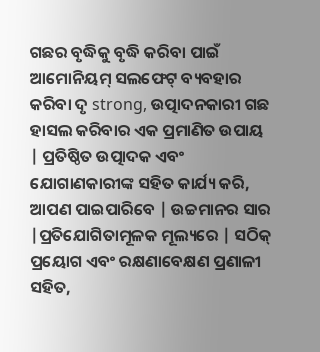ଗଛର ବୃଦ୍ଧିକୁ ବୃଦ୍ଧି କରିବା ପାଇଁ ଆମୋନିୟମ୍ ସଲଫେଟ୍ ବ୍ୟବହାର କରିବା ଦୃ strong, ଉତ୍ପାଦନକାରୀ ଗଛ ହାସଲ କରିବାର ଏକ ପ୍ରମାଣିତ ଉପାୟ | ପ୍ରତିଷ୍ଠିତ ଉତ୍ପାଦକ ଏବଂ ଯୋଗାଣକାରୀଙ୍କ ସହିତ କାର୍ଯ୍ୟ କରି, ଆପଣ ପାଇପାରିବେ | ଉଚ୍ଚମାନର ସାର |ପ୍ରତିଯୋଗିତାମୂଳକ ମୂଲ୍ୟରେ | ସଠିକ୍ ପ୍ରୟୋଗ ଏବଂ ରକ୍ଷଣାବେକ୍ଷଣ ପ୍ରଣାଳୀ ସହିତ,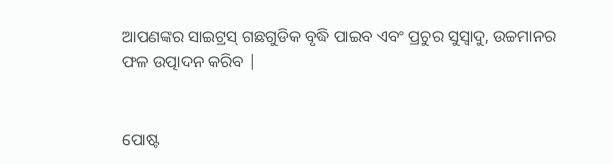ଆପଣଙ୍କର ସାଇଟ୍ରସ୍ ଗଛଗୁଡିକ ବୃଦ୍ଧି ପାଇବ ଏବଂ ପ୍ରଚୁର ସୁସ୍ବାଦୁ, ଉଚ୍ଚମାନର ଫଳ ଉତ୍ପାଦନ କରିବ |


ପୋଷ୍ଟ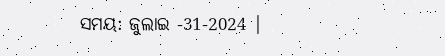ସମୟ: ଜୁଲାଇ -31-2024 |